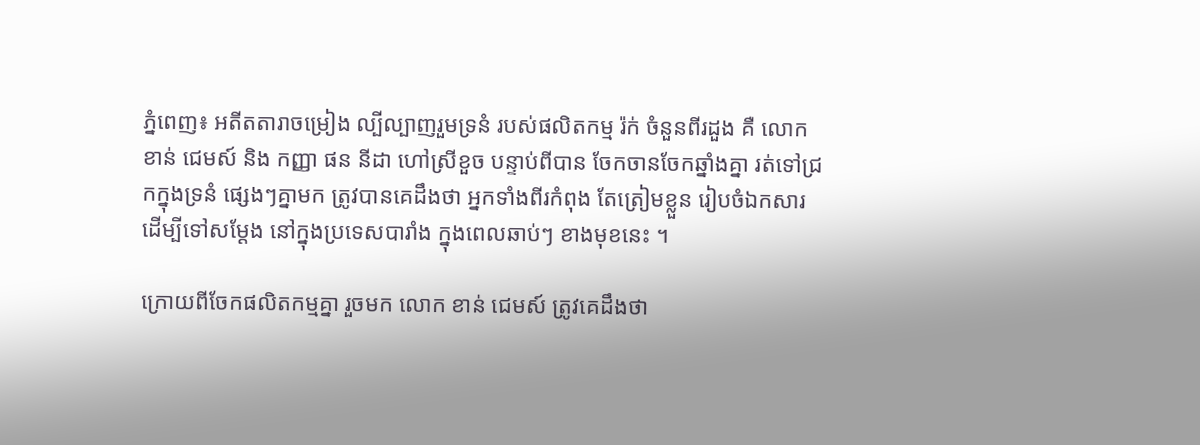ភ្នំពេញ៖ អតីតតារាចម្រៀង ល្បីល្បាញរួមទ្រនំ របស់ផលិតកម្ម រ៉ក់ ចំនួនពីរដួង គឺ លោក ខាន់ ជេមស៍ និង កញ្ញា ផន នីដា ហៅស្រីខួច បន្ទាប់ពីបាន ចែកចានចែកឆ្នាំងគ្នា រត់ទៅជ្រកក្នុងទ្រនំ ផ្សេងៗគ្នាមក ត្រូវបានគេដឹងថា អ្នកទាំងពីរកំពុង តែត្រៀមខ្លួន រៀបចំឯកសារ ដើម្បីទៅសម្ដែង នៅក្នុងប្រទេសបារាំង ក្នុងពេលឆាប់ៗ ខាងមុខនេះ ។

ក្រោយពីចែកផលិតកម្មគ្នា រួចមក លោក ខាន់ ជេមស៍ ត្រូវគេដឹងថា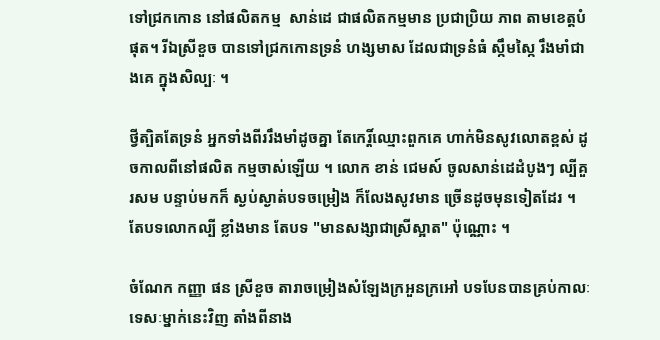ទៅជ្រកកោន នៅផលិតកម្ម  សាន់ដេ ជាផលិតកម្មមាន ប្រជាប្រិយ ភាព តាមខេត្តបំផុត។ រីឯស្រីខួច បានទៅជ្រកកោនទ្រនំ ហង្សមាស ដែលជាទ្រនំធំ ស្កឹមស្កៃ រឹងមាំជាងគេ ក្នុងសិល្បៈ ។

ថ្វីត្បិតតែទ្រនំ អ្នកទាំងពីររឹងមាំដូចគ្នា តែកេរ្តិ៍ឈ្មោះពួកគេ ហាក់មិនសូវលោតខ្ពស់ ដូចកាលពីនៅផលិត កម្មចាស់ឡើយ ។ លោក ខាន់ ជេមស៍ ចូលសាន់ដេដំបូងៗ ល្បីគួរសម បន្ទាប់មកក៏ ស្ងប់ស្ងាត់បទចម្រៀង ក៏លែងសូវមាន ច្រើនដូចមុនទៀតដែរ ។ តែបទលោកល្បី ខ្លាំងមាន តែបទ "មានសង្សាជាស្រីស្អាត" ប៉ុណ្ណោះ ។

ចំណែក កញ្ញា ផន ស្រីខួច តារាចម្រៀងសំឡែងក្រអួនក្រអៅ បទបែនបានគ្រប់កាលៈទេសៈម្នាក់នេះវិញ តាំងពីនាង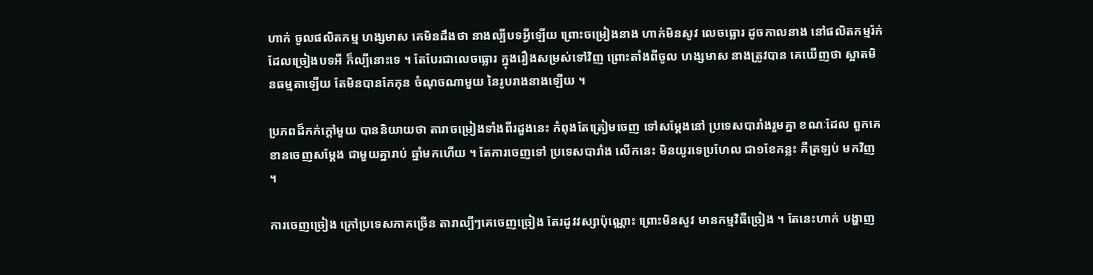ហាក់ ចូលផលិតកម្ម ហង្សមាស គេមិនដឹងថា នាងល្បីបទអ្វីឡើយ ព្រោះចម្រៀងនាង ហាក់មិនសូវ លេចធ្លោរ ដូចកាលនាង នៅផលិតកម្មរ៉ក់ ដែលច្រៀងបទអី ក៏ល្បីនោះទេ ។ តែបែរជាលេចធ្លោរ ក្នុងរឿងសម្រស់ទៅវិញ ព្រោះតាំងពីចូល ហង្សមាស នាងត្រូវបាន គេឃើញថា ស្អាតមិនធម្មតាឡើយ តែមិនបានកែកុន ចំណុចណាមួយ នៃរូបរាងនាងឡើយ ។

ប្រភពដ៏កក់ក្ដៅមួយ បាននិយាយថា តារាចម្រៀងទាំងពីរដួងនេះ កំពុងតែត្រៀមចេញ ទៅសម្ដែងនៅ ប្រទេសបារាំងរួមគ្នា ខណៈដែល ពួកគេ ខានចេញសម្ដែង ជាមួយគ្នារាប់ ឆ្នាំមកហើយ ។ តែការចេញទៅ ប្រទេសបារាំង លើកនេះ មិនយូរទេប្រហែល ជា១ខែកន្លះ គឺត្រឡប់ មកវិញ ។

ការចេញច្រៀង ក្រៅប្រទេសភាគច្រើន តារាល្បីៗគេចេញច្រៀង តែរដូវវស្សាប៉ុណ្ណោះ ព្រោះមិនសូវ មានកម្មវិធីច្រៀង ។ តែនេះហាក់ បង្ហាញ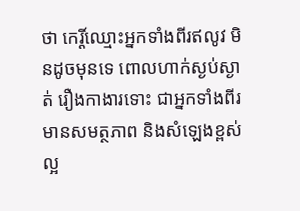ថា កេរ្តិ៍ឈ្មោះអ្នកទាំងពីរឥលូវ មិនដូចមុនទេ ពោលហាក់ស្ងប់ស្ងាត់ រឿងកាងារទោះ ជាអ្នកទាំងពីរ មានសមត្ថភាព និងសំឡេងខ្ពស់ ល្អ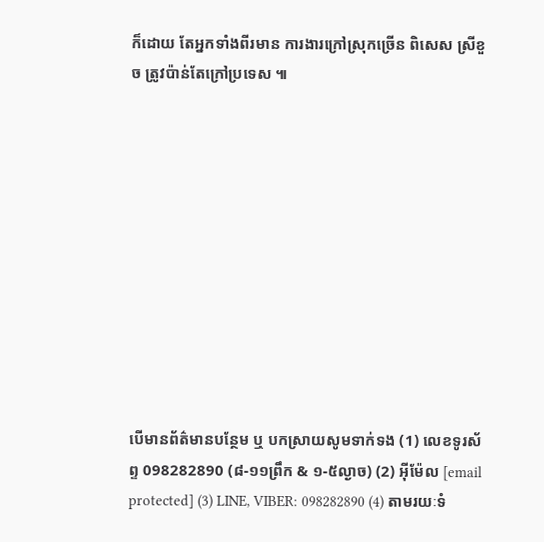ក៏ដោយ តែអ្នកទាំងពីរមាន ការងារក្រៅស្រុកច្រើន ពិសេស ស្រីខួច ត្រូវប៉ាន់តែក្រៅប្រទេស ៕











បើមានព័ត៌មានបន្ថែម ឬ បកស្រាយសូមទាក់ទង (1) លេខទូរស័ព្ទ 098282890 (៨-១១ព្រឹក & ១-៥ល្ងាច) (2) អ៊ីម៉ែល [email protected] (3) LINE, VIBER: 098282890 (4) តាមរយៈទំ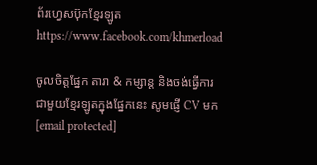ព័រហ្វេសប៊ុកខ្មែរឡូត https://www.facebook.com/khmerload

ចូលចិត្តផ្នែក តារា & កម្សាន្ដ និងចង់ធ្វើការជាមួយខ្មែរឡូតក្នុងផ្នែកនេះ សូមផ្ញើ CV មក [email protected]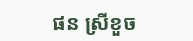ផន ស្រីខួច